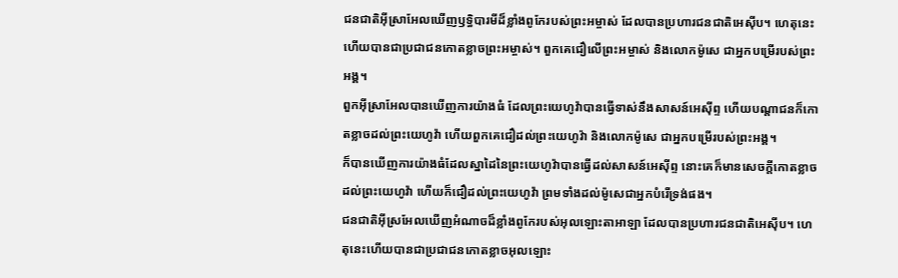ជនជាតិអ៊ីស្រាអែលឃើញឫទ្ធិបារមីដ៏ខ្លាំងពូកែរបស់ព្រះអម្ចាស់ ដែលបានប្រហារជនជាតិអេស៊ីប។ ហេតុនេះហើយបានជាប្រជាជនកោតខ្លាចព្រះអម្ចាស់។ ពួកគេជឿលើព្រះអម្ចាស់ និងលោកម៉ូសេ ជាអ្នកបម្រើរបស់ព្រះអង្គ។
ពួកអ៊ីស្រាអែលបានឃើញការយ៉ាងធំ ដែលព្រះយេហូវ៉ាបានធ្វើទាស់នឹងសាសន៍អេស៊ីព្ទ ហើយបណ្ដាជនក៏កោតខ្លាចដល់ព្រះយេហូវ៉ា ហើយពួកគេជឿដល់ព្រះយេហូវ៉ា និងលោកម៉ូសេ ជាអ្នកបម្រើរបស់ព្រះអង្គ។
ក៏បានឃើញការយ៉ាងធំដែលស្នាដៃនៃព្រះយេហូវ៉ាបានធ្វើដល់សាសន៍អេស៊ីព្ទ នោះគេក៏មានសេចក្ដីកោតខ្លាចដល់ព្រះយេហូវ៉ា ហើយក៏ជឿដល់ព្រះយេហូវ៉ា ព្រមទាំងដល់ម៉ូសេជាអ្នកបំរើទ្រង់ផង។
ជនជាតិអ៊ីស្រអែលឃើញអំណាចដ៏ខ្លាំងពូកែរបស់អុលឡោះតាអាឡា ដែលបានប្រហារជនជាតិអេស៊ីប។ ហេតុនេះហើយបានជាប្រជាជនកោតខ្លាចអុលឡោះ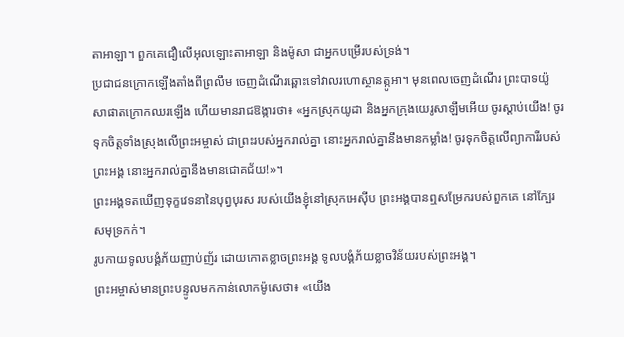តាអាឡា។ ពួកគេជឿលើអុលឡោះតាអាឡា និងម៉ូសា ជាអ្នកបម្រើរបស់ទ្រង់។
ប្រជាជនក្រោកឡើងតាំងពីព្រលឹម ចេញដំណើរឆ្ពោះទៅវាលរហោស្ថានត្កូអា។ មុនពេលចេញដំណើរ ព្រះបាទយ៉ូសាផាតក្រោកឈរឡើង ហើយមានរាជឱង្ការថា៖ «អ្នកស្រុកយូដា និងអ្នកក្រុងយេរូសាឡឹមអើយ ចូរស្ដាប់យើង! ចូរទុកចិត្តទាំងស្រុងលើព្រះអម្ចាស់ ជាព្រះរបស់អ្នករាល់គ្នា នោះអ្នករាល់គ្នានឹងមានកម្លាំង! ចូរទុកចិត្តលើព្យាការីរបស់ព្រះអង្គ នោះអ្នករាល់គ្នានឹងមានជោគជ័យ!»។
ព្រះអង្គទតឃើញទុក្ខវេទនានៃបុព្វបុរស របស់យើងខ្ញុំនៅស្រុកអេស៊ីប ព្រះអង្គបានឮសម្រែករបស់ពួកគេ នៅក្បែរសមុទ្រកក់។
រូបកាយទូលបង្គំភ័យញាប់ញ័រ ដោយកោតខ្លាចព្រះអង្គ ទូលបង្គំភ័យខ្លាចវិន័យរបស់ព្រះអង្គ។
ព្រះអម្ចាស់មានព្រះបន្ទូលមកកាន់លោកម៉ូសេថា៖ «យើង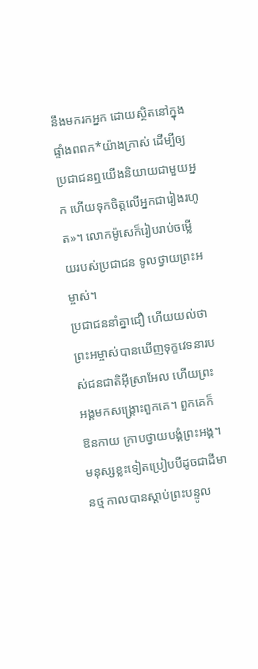នឹងមករកអ្នក ដោយស្ថិតនៅក្នុងផ្ទាំងពពក*យ៉ាងក្រាស់ ដើម្បីឲ្យប្រជាជនឮយើងនិយាយជាមួយអ្នក ហើយទុកចិត្តលើអ្នកជារៀងរហូត»។ លោកម៉ូសេក៏រៀបរាប់ចម្លើយរបស់ប្រជាជន ទូលថ្វាយព្រះអម្ចាស់។
ប្រជាជននាំគ្នាជឿ ហើយយល់ថា ព្រះអម្ចាស់បានឃើញទុក្ខវេទនារបស់ជនជាតិអ៊ីស្រាអែល ហើយព្រះអង្គមកសង្គ្រោះពួកគេ។ ពួកគេក៏ឱនកាយ ក្រាបថ្វាយបង្គំព្រះអង្គ។
មនុស្សខ្លះទៀតប្រៀបបីដូចជាដីមានថ្ម កាលបានស្ដាប់ព្រះបន្ទូល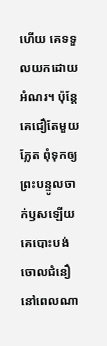ហើយ គេទទួលយកដោយអំណរ។ ប៉ុន្តែ គេជឿតែមួយភ្លែត ពុំទុកឲ្យព្រះបន្ទូលចាក់ឫសឡើយ គេបោះបង់ចោលជំនឿនៅពេលណា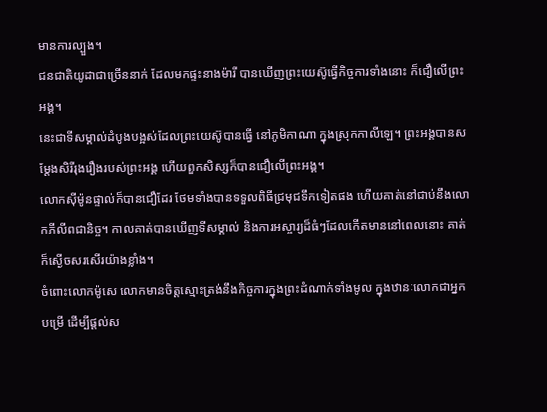មានការល្បួង។
ជនជាតិយូដាជាច្រើននាក់ ដែលមកផ្ទះនាងម៉ារី បានឃើញព្រះយេស៊ូធ្វើកិច្ចការទាំងនោះ ក៏ជឿលើព្រះអង្គ។
នេះជាទីសម្គាល់ដំបូងបង្អស់ដែលព្រះយេស៊ូបានធ្វើ នៅភូមិកាណា ក្នុងស្រុកកាលីឡេ។ ព្រះអង្គបានសម្តែងសិរីរុងរឿងរបស់ព្រះអង្គ ហើយពួកសិស្សក៏បានជឿលើព្រះអង្គ។
លោកស៊ីម៉ូនផ្ទាល់ក៏បានជឿដែរ ថែមទាំងបានទទួលពិធីជ្រមុជទឹកទៀតផង ហើយគាត់នៅជាប់នឹងលោកភីលីពជានិច្ច។ កាលគាត់បានឃើញទីសម្គាល់ និងការអស្ចារ្យដ៏ធំៗដែលកើតមាននៅពេលនោះ គាត់ក៏ស្ងើចសរសើរយ៉ាងខ្លាំង។
ចំពោះលោកម៉ូសេ លោកមានចិត្តស្មោះត្រង់នឹងកិច្ចការក្នុងព្រះដំណាក់ទាំងមូល ក្នុងឋានៈលោកជាអ្នកបម្រើ ដើម្បីផ្ដល់ស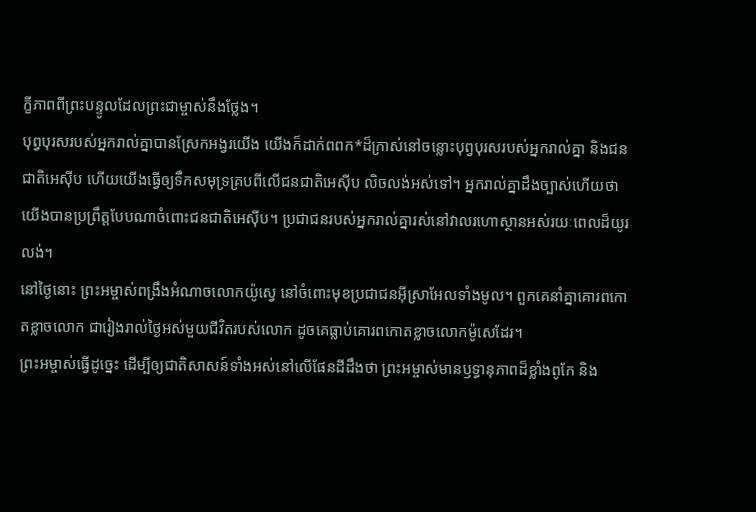ក្ខីភាពពីព្រះបន្ទូលដែលព្រះជាម្ចាស់នឹងថ្លែង។
បុព្វបុរសរបស់អ្នករាល់គ្នាបានស្រែកអង្វរយើង យើងក៏ដាក់ពពក*ដ៏ក្រាស់នៅចន្លោះបុព្វបុរសរបស់អ្នករាល់គ្នា និងជនជាតិអេស៊ីប ហើយយើងធ្វើឲ្យទឹកសមុទ្រគ្របពីលើជនជាតិអេស៊ីប លិចលង់អស់ទៅ។ អ្នករាល់គ្នាដឹងច្បាស់ហើយថា យើងបានប្រព្រឹត្តបែបណាចំពោះជនជាតិអេស៊ីប។ ប្រជាជនរបស់អ្នករាល់គ្នារស់នៅវាលរហោស្ថានអស់រយៈពេលដ៏យូរលង់។
នៅថ្ងៃនោះ ព្រះអម្ចាស់ពង្រឹងអំណាចលោកយ៉ូស្វេ នៅចំពោះមុខប្រជាជនអ៊ីស្រាអែលទាំងមូល។ ពួកគេនាំគ្នាគោរពកោតខ្លាចលោក ជារៀងរាល់ថ្ងៃអស់មួយជីវិតរបស់លោក ដូចគេធ្លាប់គោរពកោតខ្លាចលោកម៉ូសេដែរ។
ព្រះអម្ចាស់ធ្វើដូច្នេះ ដើម្បីឲ្យជាតិសាសន៍ទាំងអស់នៅលើផែនដីដឹងថា ព្រះអម្ចាស់មានឫទ្ធានុភាពដ៏ខ្លាំងពូកែ និង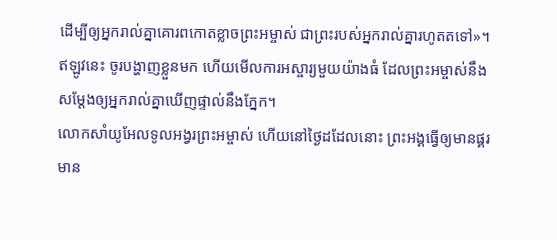ដើម្បីឲ្យអ្នករាល់គ្នាគោរពកោតខ្លាចព្រះអម្ចាស់ ជាព្រះរបស់អ្នករាល់គ្នារហូតតទៅ»។
ឥឡូវនេះ ចូរបង្ហាញខ្លួនមក ហើយមើលការអស្ចារ្យមួយយ៉ាងធំ ដែលព្រះអម្ចាស់នឹងសម្តែងឲ្យអ្នករាល់គ្នាឃើញផ្ទាល់នឹងភ្នែក។
លោកសាំយូអែលទូលអង្វរព្រះអម្ចាស់ ហើយនៅថ្ងៃដដែលនោះ ព្រះអង្គធ្វើឲ្យមានផ្គរ មាន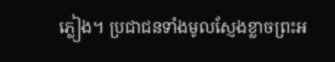ភ្លៀង។ ប្រជាជនទាំងមូលស្ញែងខ្លាចព្រះអ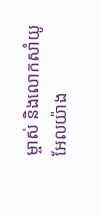ម្ចាស់ និងលោកសាំយូអែលយ៉ាង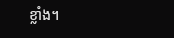ខ្លាំង។